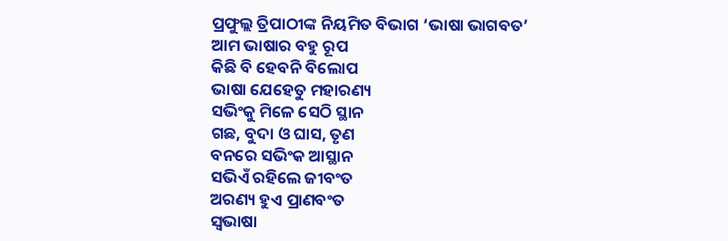ପ୍ରଫୁଲ୍ଲ ତ୍ରିପାଠୀଙ୍କ ନିୟମିତ ବିଭାଗ ‘ଭାଷା ଭାଗବତ’
ଆମ ଭାଷାର ବହୁ ରୂପ
କିଛି ବି ହେବନି ବିଲୋପ
ଭାଷା ଯେହେତୁ ମହାରଣ୍ୟ
ସଭିଂକୁ ମିଳେ ସେଠି ସ୍ଥାନ
ଗଛ, ବୁଦା ଓ ଘାସ, ତୃଣ
ବନରେ ସଭିଂକ ଆସ୍ଥାନ
ସଭିଏଁ ରହିଲେ ଜୀବଂତ
ଅରଣ୍ୟ ହୁଏ ପ୍ରାଣବଂତ
ସ୍ବଭାଷା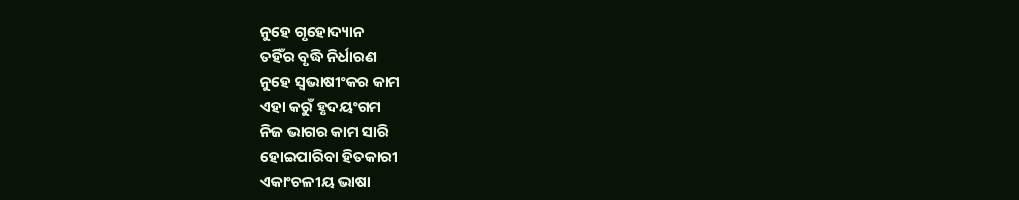ନୁହେ ଗୃହୋଦ୍ୟାନ
ତହିଁର ବୃଦ୍ଧି ନିର୍ଧାରଣ
ନୁହେ ସ୍ବଭାଷୀଂକର କାମ
ଏହା କରୁଁ ହୃଦୟଂଗମ
ନିଜ ଭାଗର କାମ ସାରି
ହୋଇପାରିବା ହିତକାରୀ
ଏକାଂଚଳୀୟ ଭାଷା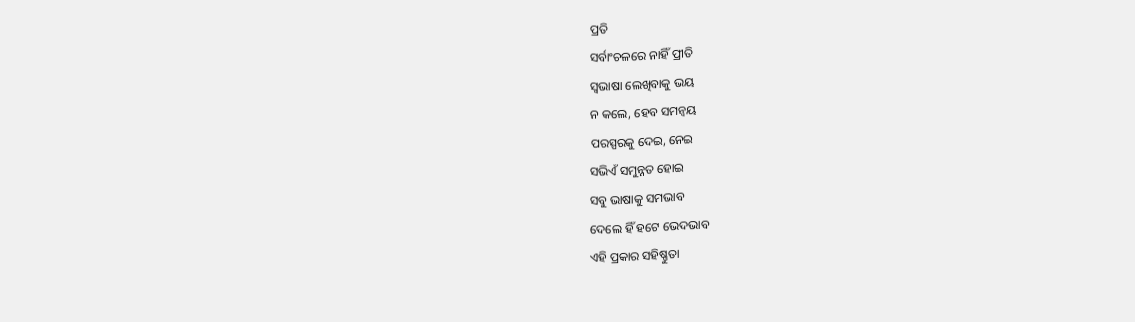ପ୍ରତି
ସର୍ବାଂଚଳରେ ନାହିଁ ପ୍ରୀତି
ସ୍ବଭାଷା ଲେଖିବାକୁ ଭୟ
ନ କଲେ, ହେବ ସମନ୍ବୟ
ପରସ୍ପରକୁ ଦେଇ, ନେଇ
ସଭିଏଁ ସମୁନ୍ନତ ହୋଇ
ସବୁ ଭାଷାକୁ ସମଭାବ
ଦେଲେ ହିଁ ହଟେ ଭେଦଭାବ
ଏହି ପ୍ରକାର ସହିଷ୍ଣୁତା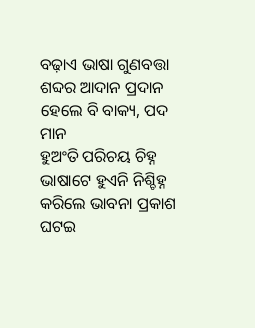ବଢ଼ାଏ ଭାଷା ଗୁଣବତ୍ତା
ଶବ୍ଦର ଆଦାନ ପ୍ରଦାନ
ହେଲେ ବି ବାକ୍ୟ, ପଦ ମାନ
ହୁଅଂତି ପରିଚୟ ଚିହ୍ନ
ଭାଷାଟେ ହୁଏନି ନିଶ୍ଚିହ୍ନ
କରିଲେ ଭାବନା ପ୍ରକାଶ
ଘଟଇ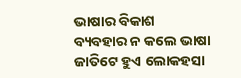ଭାଷାର ବିକାଶ
ବ୍ୟବହାର ନ କଲେ ଭାଷା
ଜାତିଟେ ହୁଏ ଲୋକହସା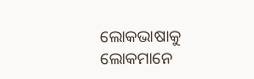ଲୋକଭାଷାକୁ ଲୋକମାନେ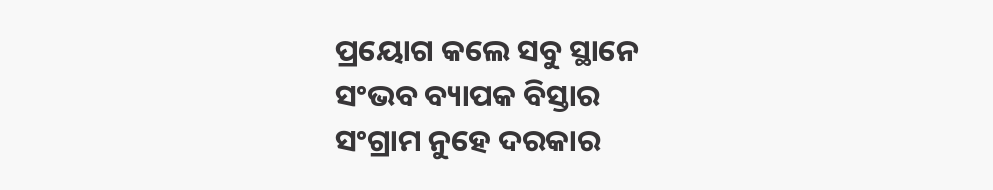ପ୍ରୟୋଗ କଲେ ସବୁ ସ୍ଥାନେ
ସଂଭବ ବ୍ୟାପକ ବିସ୍ତାର
ସଂଗ୍ରାମ ନୁହେ ଦରକାର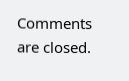Comments are closed.